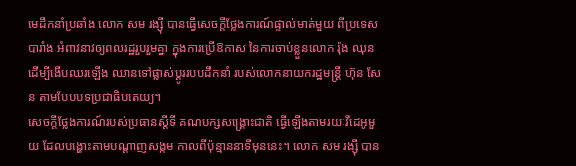មេដឹកនាំប្រឆាំង លោក សម រង្ស៊ី បានធ្វើសេចក្ដីថ្លែងការណ៍ផ្ទាល់មាត់មួយ ពីប្រទេសបារាំង អំពាវនាវឲ្យពលរដ្ឋរួបរួមគ្នា ក្នុងការប្រើឱកាស នៃការចាប់ខ្លួនលោក រ៉ុង ឈុន ដើម្បីងើបឈរឡើង ឈានទៅផ្លាស់ប្ដូររបបដឹកនាំ របស់លោកនាយករដ្ឋមន្ត្រី ហ៊ុន សែន តាមបែបបទប្រជាធិបតេយ្យ។
សេចក្ដីថ្លែងការណ៍របស់ប្រធានស្ដីទី គណបក្សសង្គ្រោះជាតិ ធ្វើឡើងតាមរយៈវីដេអូមួយ ដែលបង្ហោះតាមបណ្ដាញសង្កម កាលពីប៉ុន្មាននាទីមុននេះ។ លោក សម រង្ស៊ី បាន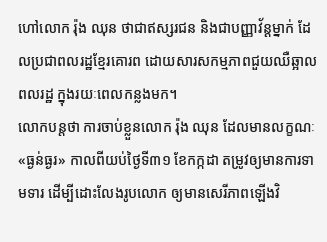ហៅលោក រ៉ុង ឈុន ថាជាឥស្សរជន និងជាបញ្ញាវ័ន្ដម្នាក់ ដែលប្រជាពលរដ្ឋខ្មែរគោរព ដោយសារសកម្មភាពជួយឈឺឆ្អាលពលរដ្ឋ ក្នុងរយៈពេលកន្លងមក។
លោកបន្តថា ការចាប់ខ្លួនលោក រ៉ុង ឈុន ដែលមានលក្ខណៈ«ធ្ងន់ធ្ងរ» កាលពីយប់ថ្ងៃទី៣១ ខែកក្កដា តម្រូវឲ្យមានការទាមទារ ដើម្បីដោះលែងរូបលោក ឲ្យមានសេរីភាពឡើងវិ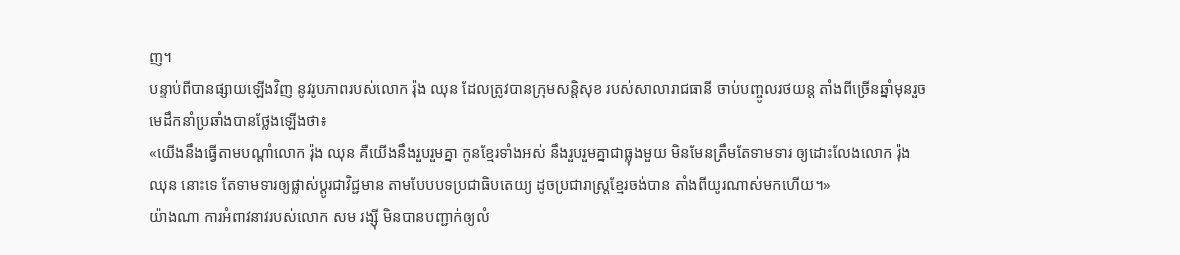ញ។
បន្ទាប់ពីបានផ្សាយឡើងវិញ នូវរូបភាពរបស់លោក រ៉ុង ឈុន ដែលត្រូវបានក្រុមសន្តិសុខ របស់សាលារាជធានី ចាប់បញ្ចូលរថយន្ដ តាំងពីច្រើនឆ្នាំមុនរួច មេដឹកនាំប្រឆាំងបានថ្លែងឡើងថា៖
«យើងនឹងធ្វើតាមបណ្ដាំលោក រ៉ុង ឈុន គឺយើងនឹងរួបរួមគ្នា កូនខ្មែរទាំងអស់ នឹងរួបរួមគ្នាជាធ្លុងមួយ មិនមែនត្រឹមតែទាមទារ ឲ្យដោះលែងលោក រ៉ុង ឈុន នោះទេ តែទាមទារឲ្យផ្លាស់ប្ដូរជាវិជ្ជមាន តាមបែបបទប្រជាធិបតេយ្យ ដូចប្រជារាស្ត្រខ្មែរចង់បាន តាំងពីយូរណាស់មកហើយ។»
យ៉ាងណា ការអំពាវនាវរបស់លោក សម រង្ស៊ី មិនបានបញ្ជាក់ឲ្យលំ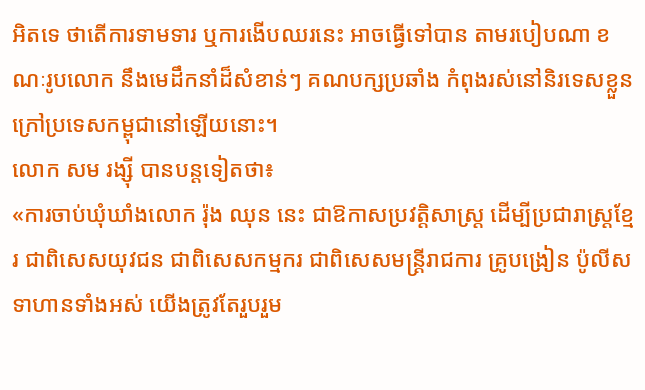អិតទេ ថាតើការទាមទារ ឬការងើបឈរនេះ អាចធ្វើទៅបាន តាមរបៀបណា ខណៈរូបលោក នឹងមេដឹកនាំដ៏សំខាន់ៗ គណបក្សប្រឆាំង កំពុងរស់នៅនិរទេសខ្លួន ក្រៅប្រទេសកម្ពុជានៅឡើយនោះ។
លោក សម រង្ស៊ី បានបន្តទៀតថា៖
«ការចាប់ឃុំឃាំងលោក រ៉ុង ឈុន នេះ ជាឱកាសប្រវត្តិសាស្ត្រ ដើម្បីប្រជារាស្ត្រខ្មែរ ជាពិសេសយុវជន ជាពិសេសកម្មករ ជាពិសេសមន្ត្រីរាជការ គ្រូបង្រៀន ប៉ូលីសទាហានទាំងអស់ យើងត្រូវតែរួបរួម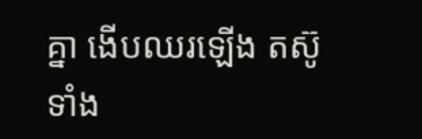គ្នា ងើបឈរឡើង តស៊ូទាំង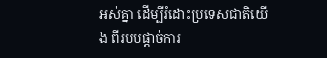អស់គ្នា ដើម្បីរំដោះប្រទេសជាតិយើង ពីរបបផ្ដាច់ការ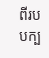ពីរបបក្ប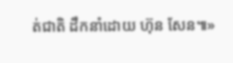ត់ជាតិ ដឹកនាំដោយ ហ៊ុន សែន៕»